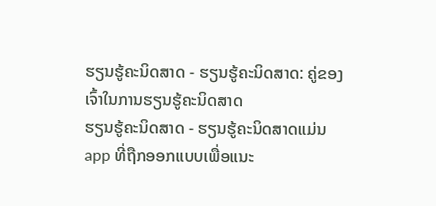ຮຽນຮູ້ຄະນິດສາດ - ຮຽນຮູ້ຄະນິດສາດ: ຄູ່ຂອງເຈົ້າໃນການຮຽນຮູ້ຄະນິດສາດ
ຮຽນຮູ້ຄະນິດສາດ - ຮຽນຮູ້ຄະນິດສາດແມ່ນ app ທີ່ຖືກອອກແບບເພື່ອແນະ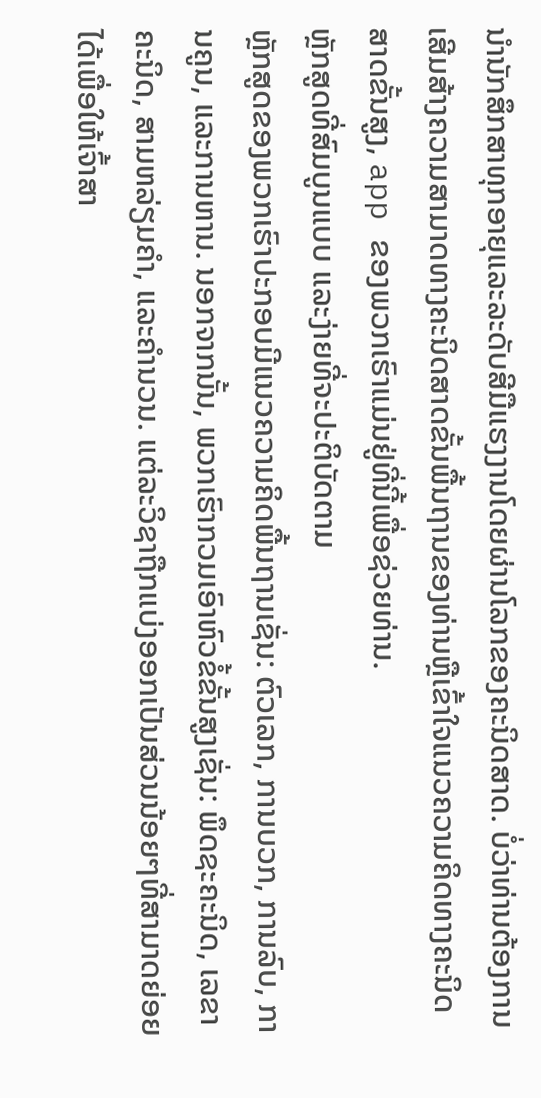ນໍານັກສຶກສາທຸກອາຍຸແລະລະດັບສີມືແຮງງານໂດຍຜ່ານໂລກຂອງຄະນິດສາດ. ບໍ່ວ່າທ່ານຕ້ອງການເສີມສ້າງຄວາມສາມາດທາງຄະນິດສາດຂັ້ນພື້ນຖານຂອງທ່ານຫຼືເຂົ້າໃຈແນວຄວາມຄິດທາງຄະນິດສາດຂັ້ນສູງ, app ຂອງພວກເຮົາແມ່ນຢູ່ທີ່ນີ້ເພື່ອຊ່ວຍທ່ານ.
ຫຼັກສູດທີ່ສົມບູນແບບ ແລະງ່າຍທີ່ຈະປະຕິບັດຕາມ
ຫຼັກສູດຂອງພວກເຮົາປະກອບມີແນວຄວາມຄິດພື້ນຖານເຊັ່ນ: ຕົວເລກ, ການບວກ, ການລົບ, ການຄູນ, ແລະການຫານ. ນອກຈາກນັ້ນ, ພວກເຮົາກວມເອົາຫົວຂໍ້ຂັ້ນສູງເຊັ່ນ: ພຶດຊະຄະນິດ, ເລຂາຄະນິດ, ສາມຫລ່ຽມຄຳ, ແລະຄຳນວນ. ແຕ່ລະວິຊາຖືກແບ່ງອອກເປັນສ່ວນນ້ອຍໆທີ່ສາມາດຍ່ອຍໄດ້ເພື່ອໃຫ້ເຈົ້າສາ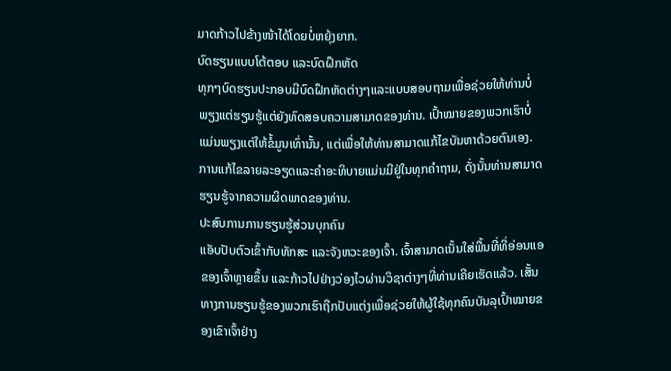ມາດກ້າວໄປຂ້າງໜ້າໄດ້ໂດຍບໍ່ຫຍຸ້ງຍາກ.
ບົດຮຽນແບບໂຕ້ຕອບ ແລະບົດຝຶກຫັດ
ທຸກໆບົດຮຽນປະກອບມີບົດຝຶກຫັດຕ່າງໆແລະແບບສອບຖາມເພື່ອຊ່ວຍໃຫ້ທ່ານບໍ່ພຽງແຕ່ຮຽນຮູ້ແຕ່ຍັງທົດສອບຄວາມສາມາດຂອງທ່ານ. ເປົ້າໝາຍຂອງພວກເຮົາບໍ່ແມ່ນພຽງແຕ່ໃຫ້ຂໍ້ມູນເທົ່ານັ້ນ, ແຕ່ເພື່ອໃຫ້ທ່ານສາມາດແກ້ໄຂບັນຫາດ້ວຍຕົນເອງ. ການແກ້ໄຂລາຍລະອຽດແລະຄໍາອະທິບາຍແມ່ນມີຢູ່ໃນທຸກຄໍາຖາມ, ດັ່ງນັ້ນທ່ານສາມາດຮຽນຮູ້ຈາກຄວາມຜິດພາດຂອງທ່ານ.
ປະສົບການການຮຽນຮູ້ສ່ວນບຸກຄົນ
ແອັບປັບຕົວເຂົ້າກັບທັກສະ ແລະຈັງຫວະຂອງເຈົ້າ. ເຈົ້າສາມາດເນັ້ນໃສ່ພື້ນທີ່ທີ່ອ່ອນແອຂອງເຈົ້າຫຼາຍຂຶ້ນ ແລະກ້າວໄປຢ່າງວ່ອງໄວຜ່ານວິຊາຕ່າງໆທີ່ທ່ານເຄີຍເຮັດແລ້ວ. ເສັ້ນທາງການຮຽນຮູ້ຂອງພວກເຮົາຖືກປັບແຕ່ງເພື່ອຊ່ວຍໃຫ້ຜູ້ໃຊ້ທຸກຄົນບັນລຸເປົ້າໝາຍຂອງເຂົາເຈົ້າຢ່າງ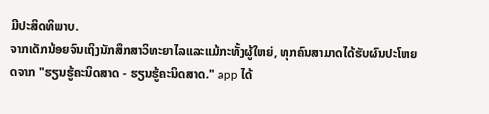ມີປະສິດທິພາບ.
ຈາກເດັກນ້ອຍຈົນເຖິງນັກສຶກສາວິທະຍາໄລແລະແມ້ກະທັ້ງຜູ້ໃຫຍ່, ທຸກຄົນສາມາດໄດ້ຮັບຜົນປະໂຫຍດຈາກ "ຮຽນຮູ້ຄະນິດສາດ - ຮຽນຮູ້ຄະນິດສາດ." app ໄດ້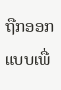ຖືກອອກແບບເພື່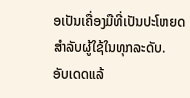ອເປັນເຄື່ອງມືທີ່ເປັນປະໂຫຍດສໍາລັບຜູ້ໃຊ້ໃນທຸກລະດັບ.
ອັບເດດແລ້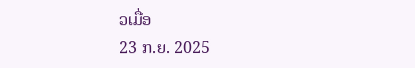ວເມື່ອ
23 ກ.ຍ. 2025